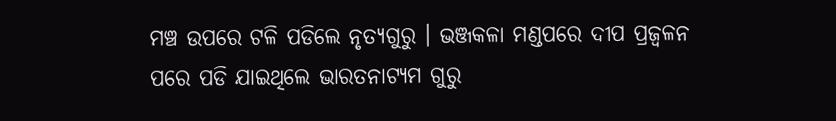ମଞ୍ଚ ଉପରେ ଟଳି ପଡିଲେ ନୃତ୍ୟଗୁରୁ । ଭଞ୍ଜକଳା ମଣ୍ଡପରେ ଦୀପ ପ୍ରଜ୍ୱଳନ ପରେ ପଡି ଯାଇଥିଲେ ଭାରତନାଟ୍ୟମ ଗୁରୁ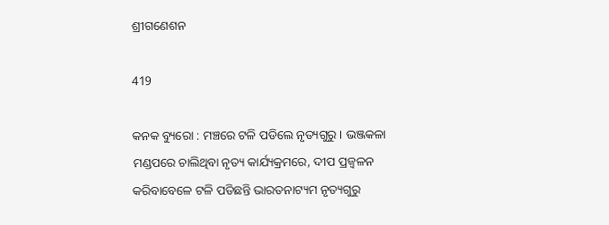ଶ୍ରୀଗଣେଶନ

419

କନକ ବ୍ୟୁରୋ : ମଞ୍ଚରେ ଟଳି ପଡିଲେ ନୃତ୍ୟଗୁରୁ । ଭଞ୍ଜକଳା ମଣ୍ଡପରେ ଚାଲିଥିବା ନୃତ୍ୟ କାର୍ଯ୍ୟକ୍ରମରେ, ଦୀପ ପ୍ରଜ୍ୱଳନ କରିବାବେଳେ ଟଳି ପଡିଛନ୍ତି ଭାରତନାଟ୍ୟମ ନୃତ୍ୟଗୁରୁ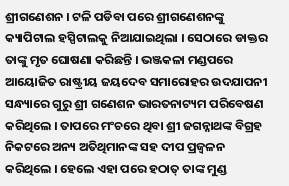ଶ୍ରୀଗଣେଶନ । ଟଳି ପଡିବା ପରେ ଶ୍ରୀଗଣେଶନଙ୍କୁ କ୍ୟାପିଟାଲ ହସ୍ପିଟାଲକୁ ନିଆଯାଇଥିଲା । ସେଠାରେ ଡାକ୍ତର ତାଙ୍କୁ ମୃତ ଘୋଷଣା କରିଛନ୍ତି । ଭଞ୍ଜକଳା ମଣ୍ଡପରେ ଆୟୋଜିତ ରାଷ୍ଟ୍ରୀୟ ଜୟଦେବ ସମାରୋହର ଉଦଯାପନୀ ସନ୍ଧ୍ୟାରେ ଗୁରୁ ଶ୍ରୀ ଗଣେଶନ ଭାରତନାଟ୍ୟମ ପରିବେଷଣ କରିଥିଲେ । ତାପରେ ମଂଚରେ ଥିବା ଶ୍ରୀ ଜଗନ୍ନାଥଙ୍କ ବିଗ୍ରହ ନିକଟରେ ଅନ୍ୟ ଅତିଥିମାନଙ୍କ ସହ ଦୀପ ପ୍ରଜ୍ୱଳନ କରିଥିଲେ । ହେଲେ ଏହା ପରେ ହଠାତ୍ ତାଙ୍କ ମୁଣ୍ଡ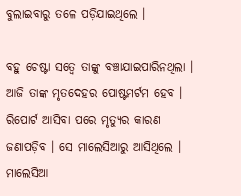ବୁଲାଇବାରୁ ତଳେ ପଡ଼ିଯାଇଥିଲେ ।

ବହୁ ଚେଷ୍ଟା ସତ୍ୱେ ତାଙ୍କୁ ବଞ୍ଚାଯାଇପାରିନଥିଲା । ଆଜି ତାଙ୍କ ମୃତଦେହର ପୋଷ୍ଟମର୍ଟମ ହେବ । ରିପୋର୍ଟ ଆସିବା ପରେ ମୃତ୍ୟୁର କାରଣ ଜଣାପଡ଼ିବ । ସେ ମାଲେସିଆରୁ ଆସିଥିଲେ । ମାଲେସିଆ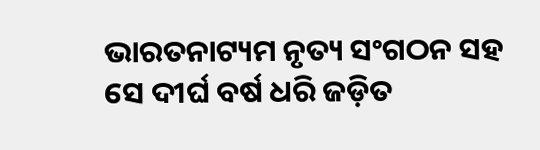ଭାରତନାଟ୍ୟମ ନୃତ୍ୟ ସଂଗଠନ ସହ ସେ ଦୀର୍ଘ ବର୍ଷ ଧରି ଜଡ଼ିତ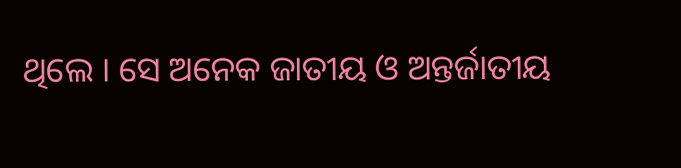ଥିଲେ । ସେ ଅନେକ ଜାତୀୟ ଓ ଅନ୍ତର୍ଜାତୀୟ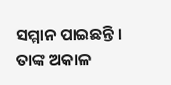ସମ୍ମାନ ପାଇଛନ୍ତି । ତାଙ୍କ ଅକାଳ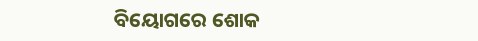ବିୟୋଗରେ ଶୋକ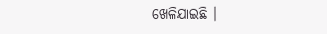ଖେଳିଯାଇଛି ।